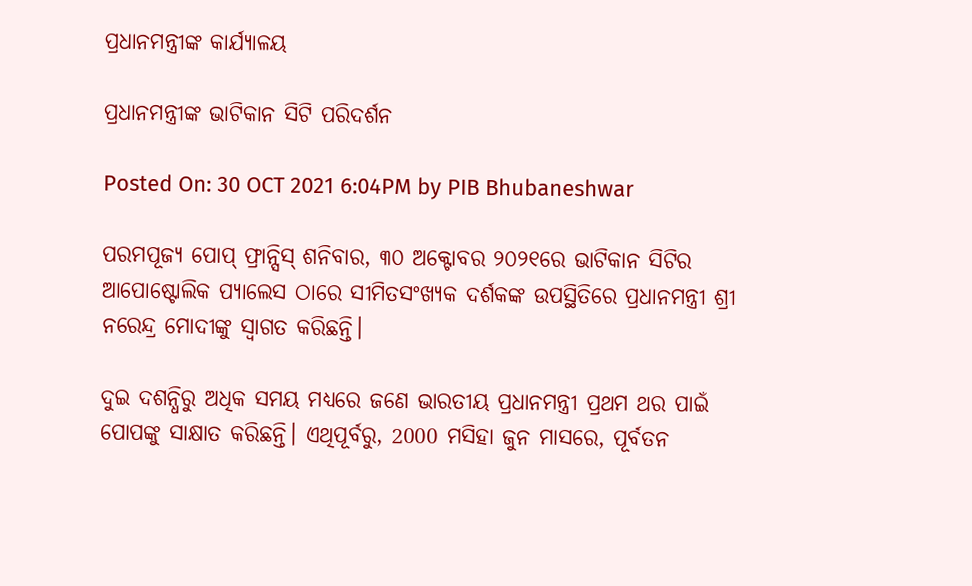ପ୍ରଧାନମନ୍ତ୍ରୀଙ୍କ କାର୍ଯ୍ୟାଳୟ

ପ୍ରଧାନମନ୍ତ୍ରୀଙ୍କ ଭାଟିକାନ ସିଟି ପରିଦର୍ଶନ

Posted On: 30 OCT 2021 6:04PM by PIB Bhubaneshwar

ପରମପୂଜ୍ୟ ପୋପ୍ ଫ୍ରାନ୍ସିସ୍ ଶନିବାର, ୩୦ ଅକ୍ଟୋବର ୨୦୨୧ରେ ଭାଟିକାନ ସିଟିର ଆପୋଷ୍ଟୋଲିକ ପ୍ୟାଲେସ ଠାରେ ସୀମିତସଂଖ୍ୟକ ଦର୍ଶକଙ୍କ ଉପସ୍ଥିତିରେ ପ୍ରଧାନମନ୍ତ୍ରୀ ଶ୍ରୀ ନରେନ୍ଦ୍ର ମୋଦୀଙ୍କୁ ସ୍ୱାଗତ କରିଛନ୍ତି।

ଦୁଇ ଦଶନ୍ଧିରୁ ଅଧିକ ସମୟ ମଧ୍ୟରେ ଜଣେ ଭାରତୀୟ ପ୍ରଧାନମନ୍ତ୍ରୀ ପ୍ରଥମ ଥର ପାଇଁ ପୋପଙ୍କୁ ସାକ୍ଷାତ କରିଛନ୍ତି। ଏଥିପୂର୍ବରୁ, 2000 ମସିହା ଜୁନ ମାସରେ, ପୂର୍ବତନ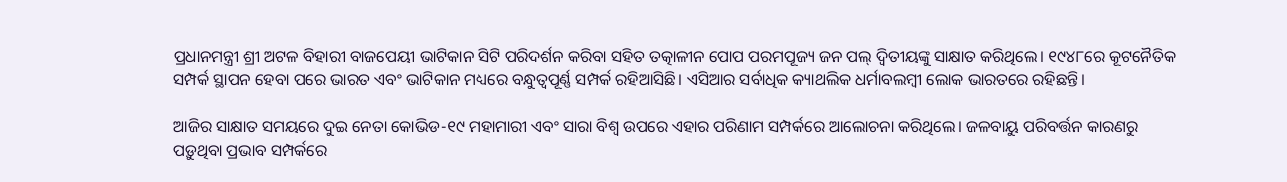ପ୍ରଧାନମନ୍ତ୍ରୀ ଶ୍ରୀ ଅଟଳ ବିହାରୀ ବାଜପେୟୀ ଭାଟିକାନ ସିଟି ପରିଦର୍ଶନ କରିବା ସହିତ ତତ୍କାଳୀନ ପୋପ ପରମପୂଜ୍ୟ ଜନ ପଲ୍ ଦ୍ୱିତୀୟଙ୍କୁ ସାକ୍ଷାତ କରିଥିଲେ। ୧୯୪୮ରେ କୂଟନୈତିକ ସମ୍ପର୍କ ସ୍ଥାପନ ହେବା ପରେ ଭାରତ ଏବଂ ଭାଟିକାନ ମଧ୍ୟରେ ବନ୍ଧୁତ୍ୱପୂର୍ଣ୍ଣ ସମ୍ପର୍କ ରହିଆସିଛି। ଏସିଆର ସର୍ବାଧିକ କ୍ୟାଥଲିକ ଧର୍ମାବଲମ୍ବୀ ଲୋକ ଭାରତରେ ରହିଛନ୍ତି।

ଆଜିର ସାକ୍ଷାତ ସମୟରେ ଦୁଇ ନେତା କୋଭିଡ-୧୯ ମହାମାରୀ ଏବଂ ସାରା ବିଶ୍ୱ ଉପରେ ଏହାର ପରିଣାମ ସମ୍ପର୍କରେ ଆଲୋଚନା କରିଥିଲେ। ଜଳବାୟୁ ପରିବର୍ତ୍ତନ କାରଣରୁ ପଡ଼ୁଥିବା ପ୍ରଭାବ ସମ୍ପର୍କରେ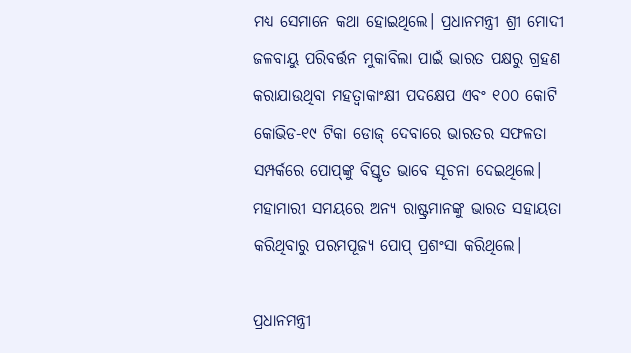ମଧ୍ୟ ସେମାନେ କଥା ହୋଇଥିଲେ। ପ୍ରଧାନମନ୍ତ୍ରୀ ଶ୍ରୀ ମୋଦୀ ଜଳବାୟୁ ପରିବର୍ତ୍ତନ ମୁକାବିଲା ପାଇଁ ଭାରତ ପକ୍ଷରୁ ଗ୍ରହଣ କରାଯାଉଥିବା ମହତ୍ୱାକାଂକ୍ଷୀ ପଦକ୍ଷେପ ଏବଂ ୧୦୦ କୋଟି କୋଭିଡ-୧୯ ଟିକା ଡୋଜ୍ ଦେବାରେ ଭାରତର ସଫଳତା ସମ୍ପର୍କରେ ପୋପ୍‌ଙ୍କୁ ବିସ୍ତୃତ ଭାବେ ସୂଚନା ଦେଇଥିଲେ। ମହାମାରୀ ସମୟରେ ଅନ୍ୟ ରାଷ୍ଟ୍ରମାନଙ୍କୁ ଭାରତ ସହାୟତା କରିଥିବାରୁ ପରମପୂଜ୍ୟ ପୋପ୍ ପ୍ରଶଂସା କରିଥିଲେ।

ପ୍ରଧାନମନ୍ତ୍ରୀ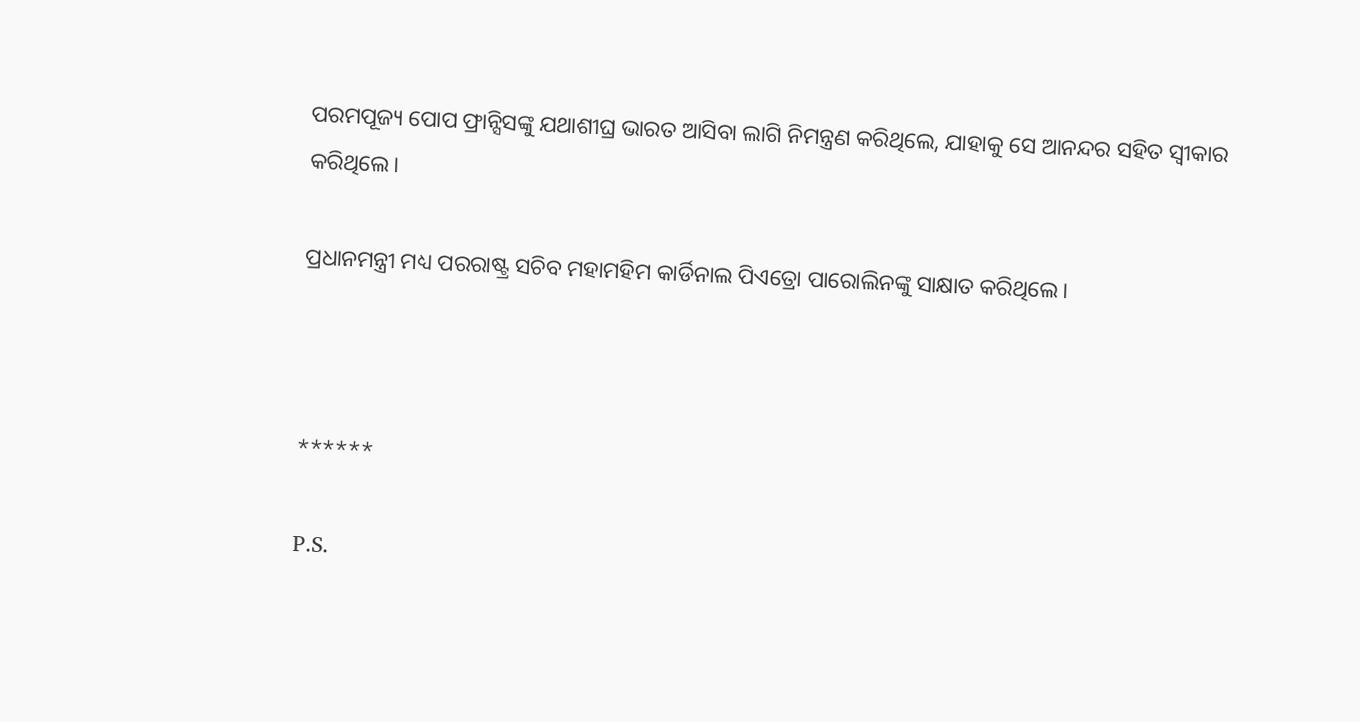ପରମପୂଜ୍ୟ ପୋପ ଫ୍ରାନ୍ସିସଙ୍କୁ ଯଥାଶୀଘ୍ର ଭାରତ ଆସିବା ଲାଗି ନିମନ୍ତ୍ରଣ କରିଥିଲେ, ଯାହାକୁ ସେ ଆନନ୍ଦର ସହିତ ସ୍ୱୀକାର କରିଥିଲେ।

ପ୍ରଧାନମନ୍ତ୍ରୀ ମଧ୍ୟ ପରରାଷ୍ଟ୍ର ସଚିବ ମହାମହିମ କାର୍ଡିନାଲ ପିଏତ୍ରୋ ପାରୋଲିନଙ୍କୁ ସାକ୍ଷାତ କରିଥିଲେ।



******

P.S.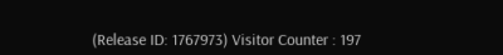(Release ID: 1767973) Visitor Counter : 197